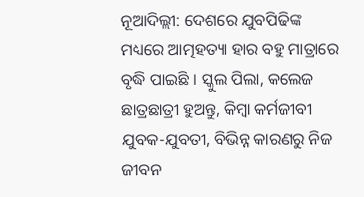ନୂଆଦିଲ୍ଲୀ: ଦେଶରେ ଯୁବପିଢିଙ୍କ ମଧ୍ୟରେ ଆତ୍ମହତ୍ୟା ହାର ବହୁ ମାତ୍ରାରେ ବୃଦ୍ଧି ପାଇଛି । ସ୍କୁଲ ପିଲା, କଲେଜ ଛାତ୍ରଛାତ୍ରୀ ହୁଅନ୍ତୁ, କିମ୍ବା କର୍ମଜୀବୀ ଯୁବକ-ଯୁବତୀ, ବିଭିନ୍ନ କାରଣରୁ ନିଜ ଜୀବନ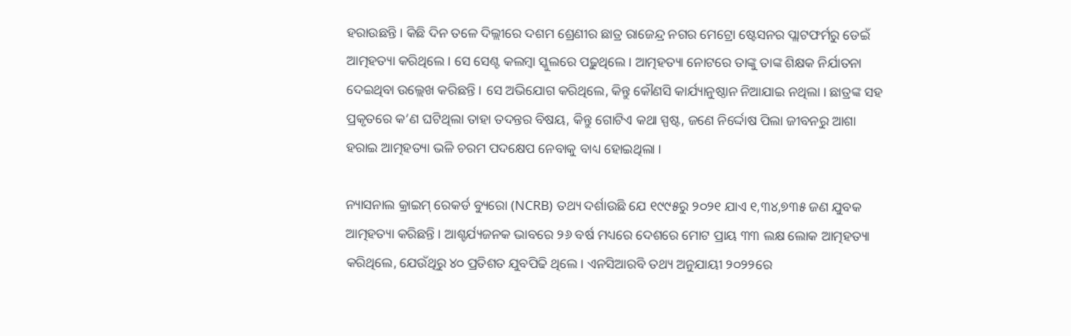ହରାଉଛନ୍ତି । କିଛି ଦିନ ତଳେ ଦିଲ୍ଲୀରେ ଦଶମ ଶ୍ରେଣୀର ଛାତ୍ର ରାଜେନ୍ଦ୍ର ନଗର ମେଟ୍ରୋ ଷ୍ଟେସନର ପ୍ଲାଟଫର୍ମରୁ ଡେଇଁ ଆତ୍ମହତ୍ୟା କରିଥିଲେ । ସେ ସେଣ୍ଟ କଲମ୍ବା ସ୍କୁଲରେ ପଢ଼ୁଥିଲେ । ଆତ୍ମହତ୍ୟା ନୋଟରେ ତାଙ୍କୁ ତାଙ୍କ ଶିକ୍ଷକ ନିର୍ଯାତନା ଦେଇଥିବା ଉଲ୍ଲେଖ କରିଛନ୍ତି । ସେ ଅଭିଯୋଗ କରିଥିଲେ, କିନ୍ତୁ କୌଣସି କାର୍ଯ୍ୟାନୁଷ୍ଠାନ ନିଆଯାଇ ନଥିଲା । ଛାତ୍ରଙ୍କ ସହ ପ୍ରକୃତରେ କ’ଣ ଘଟିଥିଲା ତାହା ତଦନ୍ତର ବିଷୟ, କିନ୍ତୁ ଗୋଟିଏ କଥା ସ୍ପଷ୍ଟ, ଜଣେ ନିର୍ଦ୍ଦୋଷ ପିଲା ଜୀବନରୁ ଆଶା ହରାଇ ଆତ୍ମହତ୍ୟା ଭଳି ଚରମ ପଦକ୍ଷେପ ନେବାକୁ ବାଧ୍ୟ ହୋଇଥିଲା ।

ନ୍ୟାସନାଲ କ୍ରାଇମ୍ ରେକର୍ଡ ବ୍ୟୁରୋ (NCRB) ତଥ୍ୟ ଦର୍ଶାଉଛି ଯେ ୧୯୯୫ରୁ ୨୦୨୧ ଯାଏ ୧,୩୪,୭୩୫ ଜଣ ଯୁବକ ଆତ୍ମହତ୍ୟା କରିଛନ୍ତି । ଆଶ୍ଚର୍ଯ୍ୟଜନକ ଭାବରେ ୨୬ ବର୍ଷ ମଧ୍ୟରେ ଦେଶରେ ମୋଟ ପ୍ରାୟ ୩୩ ଲକ୍ଷ ଲୋକ ଆତ୍ମହତ୍ୟା କରିଥିଲେ, ଯେଉଁଥିରୁ ୪୦ ପ୍ରତିଶତ ଯୁବପିଢି ଥିଲେ । ଏନସିଆରବି ତଥ୍ୟ ଅନୁଯାୟୀ ୨୦୨୨ରେ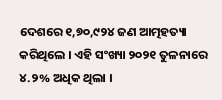ଦେଶରେ ୧,୭୦,୯୨୪ ଜଣ ଆତ୍ମହତ୍ୟା କରିଥିଲେ । ଏହି ସଂଖ୍ୟା ୨୦୨୧ ତୁଳନାରେ ୪.୨% ଅଧିକ ଥିଲା ।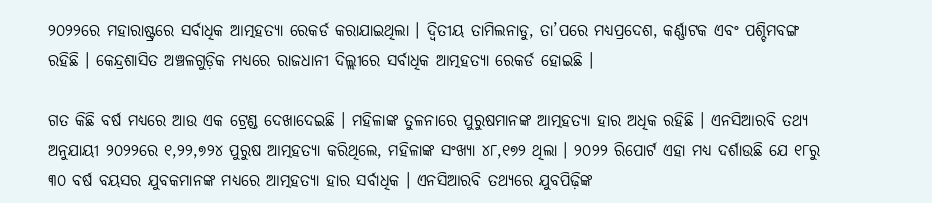୨୦୨୨ରେ ମହାରାଷ୍ଟ୍ରରେ ସର୍ବାଧିକ ଆତ୍ମହତ୍ୟା ରେକର୍ଡ କରାଯାଇଥିଲା । ଦ୍ୱିତୀୟ ତାମିଲନାଡୁ, ତା’ପରେ ମଧ୍ୟପ୍ରଦେଶ, କର୍ଣ୍ଣାଟକ ଏବଂ ପଶ୍ଚିମବଙ୍ଗ ରହିଛି । କେନ୍ଦ୍ରଶାସିତ ଅଞ୍ଚଳଗୁଡ଼ିକ ମଧ୍ୟରେ ରାଜଧାନୀ ଦିଲ୍ଲୀରେ ସର୍ବାଧିକ ଆତ୍ମହତ୍ୟା ରେକର୍ଡ ହୋଇଛି ।

ଗତ କିଛି ବର୍ଷ ମଧ୍ୟରେ ଆଉ ଏକ ଟ୍ରେଣ୍ଡ ଦେଖାଦେଇଛି । ମହିଳାଙ୍କ ତୁଳନାରେ ପୁରୁଷମାନଙ୍କ ଆତ୍ମହତ୍ୟା ହାର ଅଧିକ ରହିଛି । ଏନସିଆରବି ତଥ୍ୟ ଅନୁଯାୟୀ ୨୦୨୨ରେ ୧,୨୨,୭୨୪ ପୁରୁଷ ଆତ୍ମହତ୍ୟା କରିଥିଲେ, ମହିଳାଙ୍କ ସଂଖ୍ୟା ୪୮,୧୭୨ ଥିଲା । ୨୦୨୨ ରିପୋର୍ଟ ଏହା ମଧ୍ୟ ଦର୍ଶାଉଛି ଯେ ୧୮ରୁ ୩୦ ବର୍ଷ ବୟସର ଯୁବକମାନଙ୍କ ମଧ୍ୟରେ ଆତ୍ମହତ୍ୟା ହାର ସର୍ବାଧିକ । ଏନସିଆରବି ତଥ୍ୟରେ ଯୁବପିଢ଼ିଙ୍କ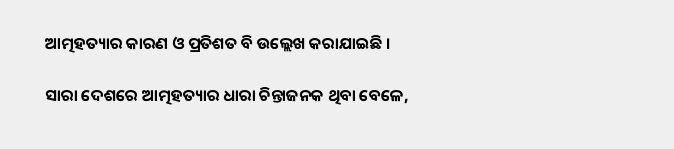ଆତ୍ମହତ୍ୟାର କାରଣ ଓ ପ୍ରତିଶତ ବି ଉଲ୍ଲେଖ କରାଯାଇଛି ।

ସାରା ଦେଶରେ ଆତ୍ମହତ୍ୟାର ଧାରା ଚିନ୍ତାଜନକ ଥିବା ବେଳେ,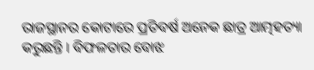ରାଜସ୍ଥାନର କୋଟାରେ ପ୍ରତିବର୍ଷ ଅନେକ ଛାତ୍ର ଆତ୍ମହତ୍ୟା କରୁଛନ୍ତି । ବିଫଳତାର ବୋଝ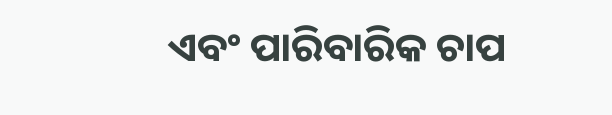ଏବଂ ପାରିବାରିକ ଚାପ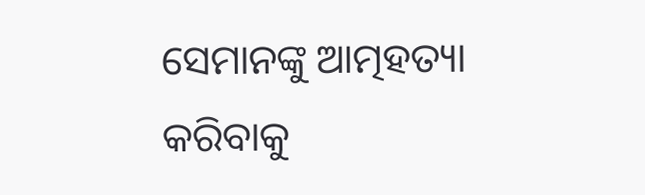ସେମାନଙ୍କୁ ଆତ୍ମହତ୍ୟା କରିବାକୁ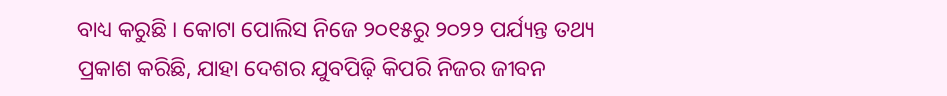ବାଧ୍ୟ କରୁଛି । କୋଟା ପୋଲିସ ନିଜେ ୨୦୧୫ରୁ ୨୦୨୨ ପର୍ଯ୍ୟନ୍ତ ତଥ୍ୟ ପ୍ରକାଶ କରିଛି, ଯାହା ଦେଶର ଯୁବପିଢ଼ି କିପରି ନିଜର ଜୀବନ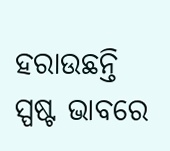ହରାଉଛନ୍ତି ସ୍ପଷ୍ଟ ଭାବରେ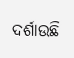ଦର୍ଶାଉଛି